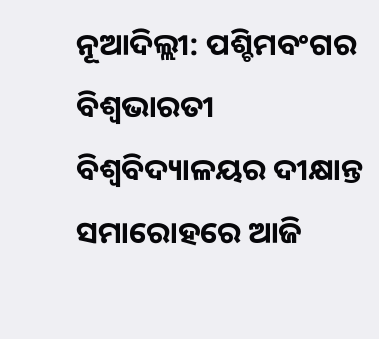ନୂଆଦିଲ୍ଲୀ: ପଶ୍ଚିମବଂଗର ବିଶ୍ୱଭାରତୀ ବିଶ୍ୱବିଦ୍ୟାଳୟର ଦୀକ୍ଷାନ୍ତ ସମାରୋହରେ ଆଜି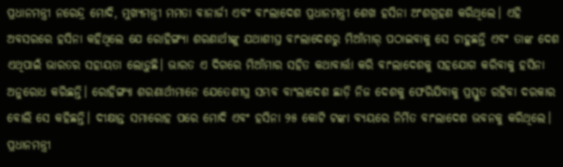ପ୍ରଧାନମନ୍ତ୍ରୀ ନରେନ୍ଦ୍ର ମୋଦି, ମୁଖ୍ୟମନ୍ତ୍ରୀ ମମତା ବାନାର୍ଜୀ ଏବଂ ବାଂଲାଦେଶ ପ୍ରଧାନମନ୍ତ୍ରୀ ଶେଖ ହସିନା ଅଂଶଗ୍ରହଣ କରିଥିଲେ। ଏହି ଅବସରରେ ହସିନା କହିଥିଲେ ଯେ ରୋହିଙ୍ଗ୍ୟା ଶରଣାର୍ଥୀଙ୍କୁ ଯଥାଶୀଘ୍ର ବାଂଲାଦେଶରୁ ମିଆଁମାର୍‌ ପଠାଇବାକୁ ସେ ଚାହୁଛନ୍ତି ଏବଂ ତାଙ୍କ ଦେଶ ଏଥିପାଇଁ ଭାରତର ସହାୟତା ଲୋଡ଼ୁଛି। ଭାରତ ଏ ଦିଗରେ ମିଆଁମାର ସହିତ କଥାବାର୍ତ୍ତା କରି ବାଂଲାଦେଶକୁ ସହଯୋଗ କରିବାକୁ ହସିନା ଅନୁରୋଧ କରିଛନ୍ତି। ରୋହିଙ୍ଗ୍ୟା ଶରଣାର୍ଥୀମାନେ ଯେତେଶୀଘ୍ର ସମ୍ଭବ ବାଂଲାଦେଶ ଛାଡ଼ି ନିଜ ଦେଶକୁ ଫେରିଯିବାକୁ ପ୍ରସ୍ତୁତ ରହିବା ଦରକାର ବୋଲି ସେ କହିଛନ୍ତି। ଦୀକ୍ଷାନ୍ତ ସମାରୋହ ପରେ ମୋଦି ଏବଂ ହସିନା ୨୫ କୋଟି ଟଙ୍କା ବ୍ୟୟରେ ନିର୍ମିତ ବାଂଲାଦେଶ ଭବନକୁ କରିଥିଲେ। ପ୍ରଧାନମନ୍ତ୍ରୀ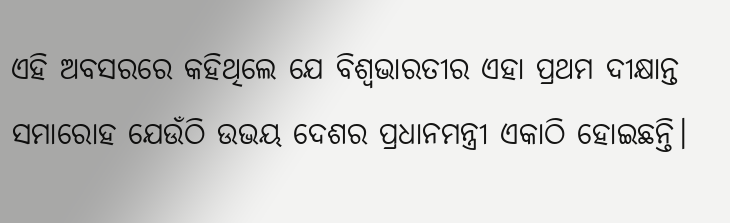ଏହି ଅବସରରେ କହିଥିଲେ ଯେ ବିଶ୍ୱଭାରତୀର ଏହା ପ୍ରଥମ ଦୀକ୍ଷାନ୍ତ ସମାରୋହ ଯେଉଁଠି ଉଭୟ ଦେଶର ପ୍ରଧାନମନ୍ତ୍ରୀ ଏକାଠି ହୋଇଛନ୍ତି।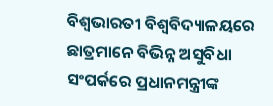ବିଶ୍ୱଭାରତୀ ବିଶ୍ୱବିଦ୍ୟାଳୟରେ ଛାତ୍ରମାନେ ବିଭିନ୍ନ ଅସୁବିଧା ସଂପର୍କରେ ପ୍ରଧାନମନ୍ତ୍ରୀଙ୍କ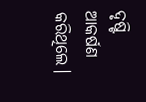ଦୃଷ୍ଟି ଆକର୍ଷଣ କରିଥିଲେ।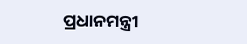ପ୍ରଧାନମନ୍ତ୍ରୀ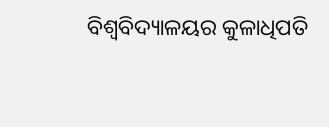ବିଶ୍ୱବିଦ୍ୟାଳୟର କୁଳାଧିପତି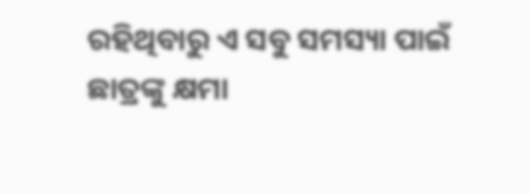ରହିଥିବାରୁ ଏ ସବୁ ସମସ୍ୟା ପାଇଁ ଛାତ୍ରଙ୍କୁ କ୍ଷମା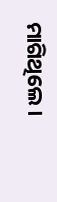ମାଗିଥିଲେ।